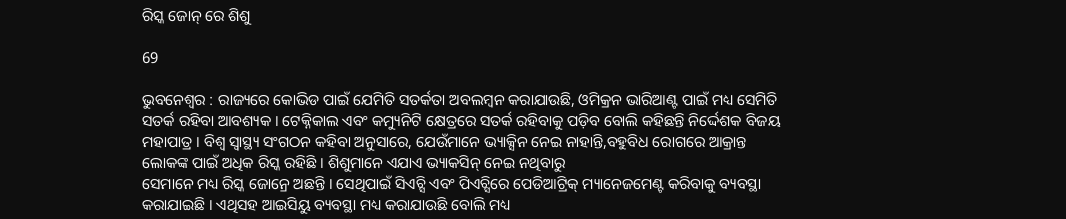ରିସ୍କ ଜୋନ୍ ରେ ଶିଶୁ

69

ଭୁବନେଶ୍ୱର : ରାଜ୍ୟରେ କୋଭିଡ ପାଇଁ ଯେମିତି ସତର୍କତା ଅବଲମ୍ବନ କରାଯାଉଛି, ଓମିକ୍ରନ ଭାରିଆଣ୍ଟ ପାଇଁ ମଧ୍ୟ ସେମିତି ସତର୍କ ରହିବା ଆବଶ୍ୟକ । ଟେକ୍ନିକାଲ ଏବଂ କମ୍ୟୁନିଟି କ୍ଷେତ୍ରରେ ସତର୍କ ରହିବାକୁ ପଡ଼ିବ ବୋଲି କହିଛନ୍ତି ନିର୍ଦ୍ଦେଶକ ବିଜୟ ମହାପାତ୍ର । ବିଶ୍ୱ ସ୍ୱାସ୍ଥ୍ୟ ସଂଗଠନ କହିବା ଅନୁସାରେ, ଯେଉଁମାନେ ଭ୍ୟାକ୍ସିନ ନେଇ ନାହାନ୍ତି,ବହୁବିଧ ରୋଗରେ ଆକ୍ରାନ୍ତ ଲୋକଙ୍କ ପାଇଁ ଅଧିକ ରିସ୍କ ରହିଛି । ଶିଶୁମାନେ ଏଯାଏ ଭ୍ୟାକସିନ୍ ନେଇ ନଥିବାରୁ
ସେମାନେ ମଧ୍ୟ ରିସ୍କ ଜୋନ୍ରେ ଅଛନ୍ତି । ସେଥିପାଇଁ ସିଏଚ୍ସି ଏବଂ ପିଏଚ୍ସିରେ ପେଡିଆଟ୍ରିକ୍ ମ୍ୟାନେଜମେଣ୍ଟ କରିବାକୁ ବ୍ୟବସ୍ଥା କରାଯାଇଛି । ଏଥିସହ ଆଇସିୟୁ ବ୍ୟବସ୍ଥା ମଧ୍ୟ କରାଯାଉଛି ବୋଲି ମଧ୍ୟ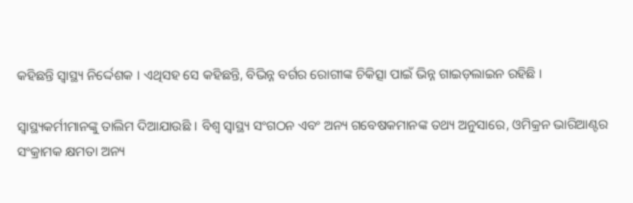କହିଛନ୍ତି ସ୍ୱାସ୍ଥ୍ୟ ନିର୍ଦ୍ଦେଶକ । ଏଥିସହ ସେ କହିଛନ୍ତି, ବିଭିନ୍ନ ବର୍ଗର ରୋଗୀଙ୍କ ଚିକିତ୍ସା ପାଇଁ ଭିନ୍ନ ଗାଇଡ଼ଲାଇନ ରହିଛି ।

ସ୍ୱାସ୍ଥ୍ୟକର୍ମୀମାନଙ୍କୁ ତାଲିମ ଦିଆଯାଉଛି । ବିଶ୍ୱ ସ୍ୱାସ୍ଥ୍ୟ ସଂଗଠନ ଏବଂ ଅନ୍ୟ ଗବେଷକମାନଙ୍କ ତଥ୍ୟ ଅନୁସାରେ, ଓମିକ୍ରନ ଭାରିଆଣ୍ଟର ସଂକ୍ରାମକ କ୍ଷମତା ଅନ୍ୟ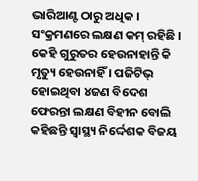ଭାରିଆଣ୍ଟ ଠାରୁ ଅଧିକ । ସଂକ୍ରମଣରେ ଲକ୍ଷଣ କମ୍ ରହିଛି । କେହି ଗୁରୁତର ହେଉନାହାନ୍ତି କି ମୃତ୍ୟୁ ହେଉନାହିଁ । ପଜିଟିଭ୍ ହୋଇଥିବା ୪ଜଣ ବିଦେଶ ଫେରନ୍ତା ଲକ୍ଷଣ ବିହୀନ ବୋଲି କହିଛନ୍ତି ସ୍ୱାସ୍ଥ୍ୟ ନିର୍ଦ୍ଦେଶକ ବିଜୟ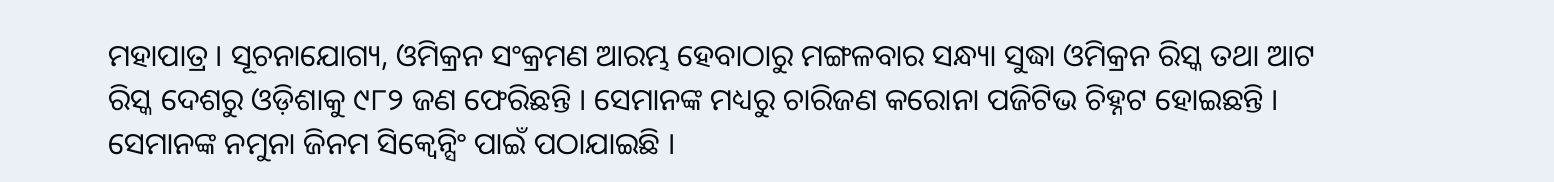ମହାପାତ୍ର । ସୂଚନାଯୋଗ୍ୟ, ଓମିକ୍ରନ ସଂକ୍ରମଣ ଆରମ୍ଭ ହେବାଠାରୁ ମଙ୍ଗଳବାର ସନ୍ଧ୍ୟା ସୁଦ୍ଧା ଓମିକ୍ରନ ରିସ୍କ ତଥା ଆଟ ରିସ୍କ ଦେଶରୁ ଓଡ଼ିଶାକୁ ୯୮୨ ଜଣ ଫେରିଛନ୍ତି । ସେମାନଙ୍କ ମଧ୍ୟରୁ ଚାରିଜଣ କରୋନା ପଜିଟିଭ ଚିହ୍ନଟ ହୋଇଛନ୍ତି । ସେମାନଙ୍କ ନମୁନା ଜିନମ ସିକ୍ୱେନ୍ସିଂ ପାଇଁ ପଠାଯାଇଛି ।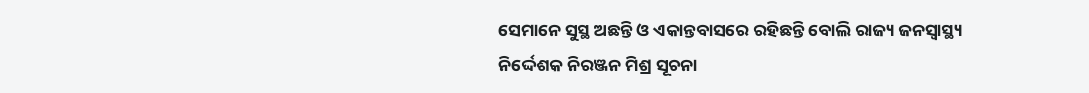ସେମାନେ ସୁସ୍ଥ ଅଛନ୍ତି ଓ ଏକାନ୍ତବାସରେ ରହିଛନ୍ତି ବୋଲି ରାଜ୍ୟ ଜନସ୍ୱାସ୍ଥ୍ୟ ନିର୍ଦ୍ଦେଶକ ନିରଞ୍ଜନ ମିଶ୍ର ସୂଚନା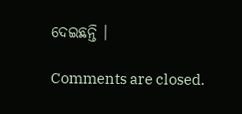ଦେଇଛନ୍ତି ।

Comments are closed.